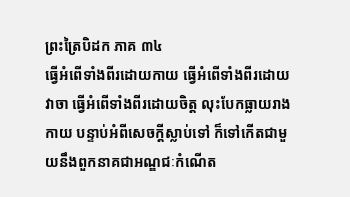ព្រះត្រៃបិដក ភាគ ៣៤
ធ្វើអំពើទាំងពីរដោយកាយ ធ្វើអំពើទាំងពីរដោយវាចា ធ្វើអំពើទាំងពីរដោយចិត្ត លុះបែកធ្លាយរាងកាយ បន្ទាប់អំពីសេចក្តីស្លាប់ទៅ ក៏ទៅកើតជាមួយនឹងពួកនាគជាអណ្ឌជៈកំណើត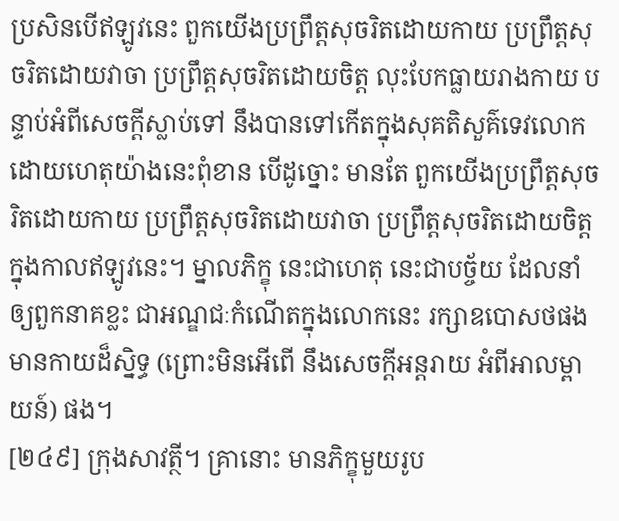ប្រសិនបើឥឡូវនេះ ពួកយើងប្រព្រឹត្តសុចរិតដោយកាយ ប្រព្រឹត្តសុចរិតដោយវាចា ប្រព្រឹត្តសុចរិតដោយចិត្ត លុះបែកធ្លាយរាងកាយ បន្ទាប់អំពីសេចក្តីស្លាប់ទៅ នឹងបានទៅកើតក្នុងសុគតិសួគ៌ទេវលោក ដោយហេតុយ៉ាងនេះពុំខាន បើដូច្នោះ មានតែ ពួកយើងប្រព្រឹត្តសុចរិតដោយកាយ ប្រព្រឹត្តសុចរិតដោយវាចា ប្រព្រឹត្តសុចរិតដោយចិត្ត ក្នុងកាលឥឡូវនេះ។ ម្នាលភិក្ខុ នេះជាហេតុ នេះជាបច្ច័យ ដែលនាំឲ្យពួកនាគខ្លះ ជាអណ្ឌជៈកំណើតក្នុងលោកនេះ រក្សាឧបោសថផង មានកាយដ៏ស្និទ្ធ (ព្រោះមិនអើពើ នឹងសេចក្តីអន្តរាយ អំពីអាលម្ពាយន៍) ផង។
[២៤៩] ក្រុងសាវត្ថី។ គ្រានោះ មានភិក្ខុមួយរូប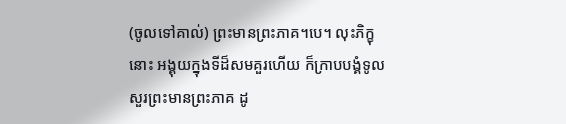(ចូលទៅគាល់) ព្រះមានព្រះភាគ។បេ។ លុះភិក្ខុនោះ អង្គុយក្នុងទីដ៏សមគួរហើយ ក៏ក្រាបបង្គំទូលសួរព្រះមានព្រះភាគ ដូ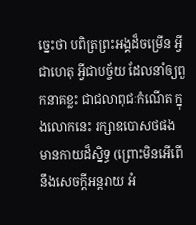ច្នេះថា បពិត្រព្រះអង្គដ៏ចម្រើន អ្វីជាហេតុ អ្វីជាបច្ច័យ ដែលនាំឲ្យពួកនាគខ្លះ ជាជលាពុជៈកំណើត ក្នុងលោកនេះ រក្សាឧបោសថផង មានកាយដ៏ស្និទ្ធ (ព្រោះមិនអើពើ នឹងសេចក្តីអន្តរាយ អំ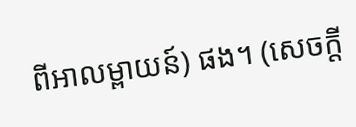ពីអាលម្ពាយន៍) ផង។ (សេចក្តី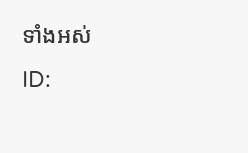ទាំងអស់
ID: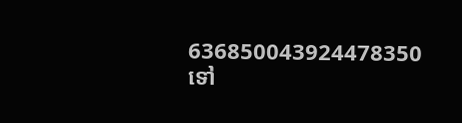636850043924478350
ទៅ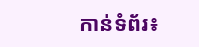កាន់ទំព័រ៖